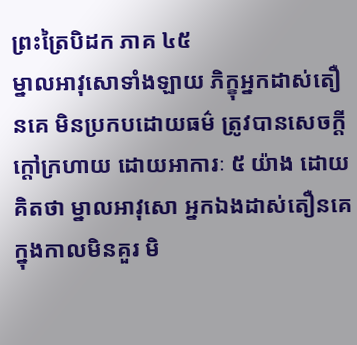ព្រះត្រៃបិដក ភាគ ៤៥
ម្នាលអាវុសោទាំងឡាយ ភិក្ខុអ្នកដាស់តឿនគេ មិនប្រកបដោយធម៌ ត្រូវបានសេចក្តីក្តៅក្រហាយ ដោយអាការៈ ៥ យ៉ាង ដោយគិតថា ម្នាលអាវុសោ អ្នកឯងដាស់តឿនគេ ក្នុងកាលមិនគួរ មិ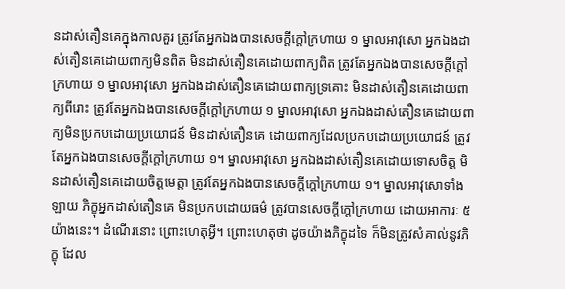នដាស់តឿនគេក្នុងកាលគួរ ត្រូវតែអ្នកឯងបានសេចក្តីក្តៅក្រហាយ ១ ម្នាលអាវុសោ អ្នកឯងដាស់តឿនគេដោយពាក្យមិនពិត មិនដាស់តឿនគេដោយពាក្យពិត ត្រូវតែអ្នកឯងបានសេចក្តីក្តៅក្រហាយ ១ ម្នាលអាវុសោ អ្នកឯងដាស់តឿនគេដោយពាក្យទ្រគោះ មិនដាស់តឿនគេដោយពាក្យពីរោះ ត្រូវតែអ្នកឯងបានសេចក្តីក្តៅក្រហាយ ១ ម្នាលអាវុសោ អ្នកឯងដាស់តឿនគេដោយពាក្យមិនប្រកបដោយប្រយោជន៍ មិនដាស់តឿនគេ ដោយពាក្យដែលប្រកបដោយប្រយោជន៍ ត្រូវតែអ្នកឯងបានសេចក្តីក្តៅក្រហាយ ១។ ម្នាលអាវុសោ អ្នកឯងដាស់តឿនគេដោយទោសចិត្ត មិនដាស់តឿនគេដោយចិត្តមេត្តា ត្រូវតែអ្នកឯងបានសេចក្តីក្តៅក្រហាយ ១។ ម្នាលអាវុសោទាំងឡាយ ភិក្ខុអ្នកដាស់តឿនគេ មិនប្រកបដោយធម៌ ត្រូវបានសេចក្តីក្តៅក្រហាយ ដោយអាការៈ ៥ យ៉ាងនេះ។ ដំណើរនោះ ព្រោះហេតុអ្វី។ ព្រោះហេតុថា ដូចយ៉ាងភិក្ខុដទៃ ក៏មិនត្រូវសំគាល់នូវភិក្ខុ ដែល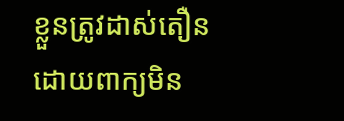ខ្លួនត្រូវដាស់តឿន ដោយពាក្យមិន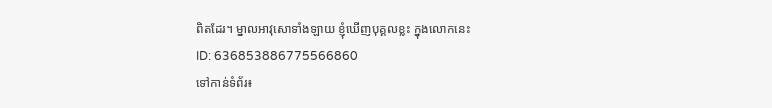ពិតដែរ។ ម្នាលអាវុសោទាំងឡាយ ខ្ញុំឃើញបុគ្គលខ្លះ ក្នុងលោកនេះ
ID: 636853886775566860
ទៅកាន់ទំព័រ៖